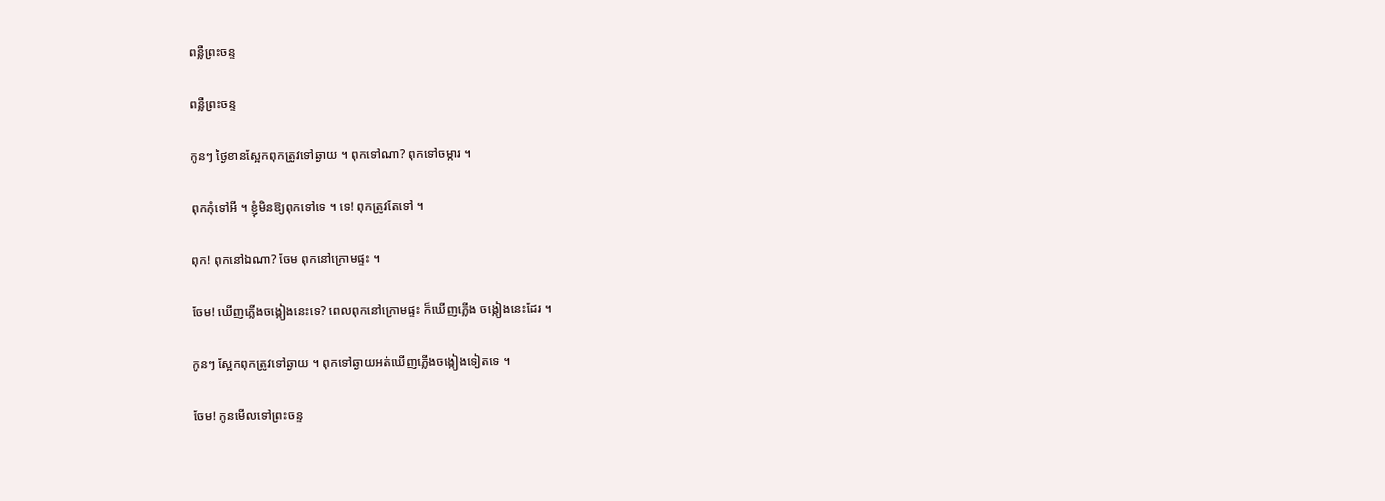ពន្លឺព្រះចន្ទ

ពន្លឺព្រះចន្ទ

កូនៗ ថ្ងៃខានស្អែកពុកត្រូវទៅឆ្ងាយ ។ ពុកទៅណា? ពុកទៅចម្ការ ។

ពុកកុំទៅអី ។ ខ្ញុំមិនឱ្យពុកទៅទេ ។ ទេ! ពុកត្រូវតែទៅ ។

ពុក! ពុកនៅឯណា? ចែម ពុកនៅក្រោមផ្ទះ ។

ចែម! ឃើញភ្លើងចង្កៀងនេះទេ? ពេលពុកនៅក្រោមផ្ទះ ក៏ឃើញភ្លើង ចង្កៀងនេះដែរ ។

កូនៗ ស្អែកពុកត្រូវទៅឆ្ងាយ ។ ពុកទៅឆ្ងាយអត់ឃើញភ្លើងចង្កៀងទៀតទេ ។

ចែម! កូនមើលទៅព្រះចន្ទ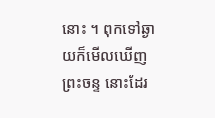នោះ ។ ពុកទៅឆ្ងាយក៏មើលឃើញព្រះចន្ទ នោះដែរ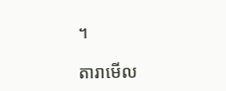។

តារាមើល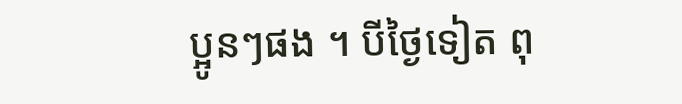ប្អូនៗផង ។ បីថ្ងៃទៀត ពុ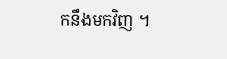កនឹងមកវិញ ។